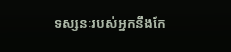ទស្សនៈរបស់អ្នកនឹងកែ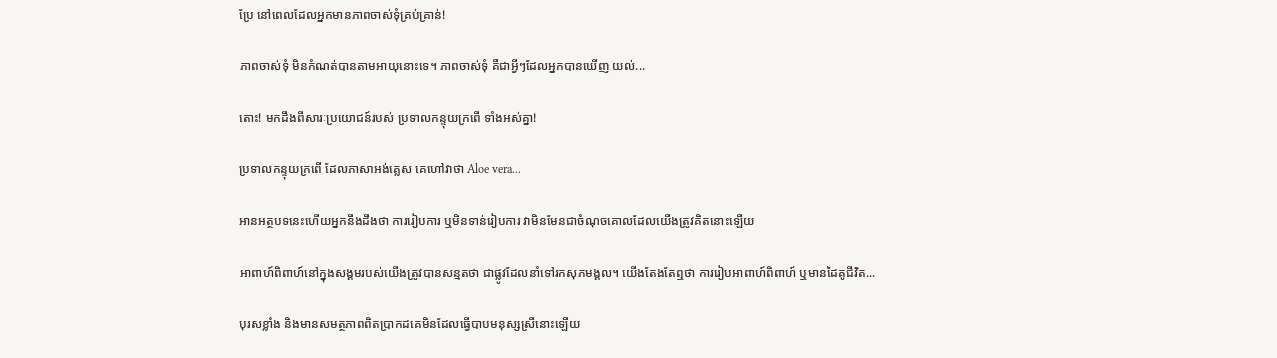ប្រែ នៅពេលដែលអ្នកមានភាពចាស់ទុំគ្រប់គ្រាន់!

ភាពចាស់ទុំ មិនកំណត់បានតាមអាយុនោះទេ។ ភាពចាស់ទុំ គឺជាអ្វីៗដែលអ្នកបានឃើញ យល់...

តោះ! មកដឹងពីសារៈប្រយោជន៍របស់ ប្រទាលកន្ទុយក្រពើ ទាំងអស់គ្នា!

ប្រទាលកន្ទុយក្រពើ ដែលភាសាអង់គ្លេស គេហៅវាថា Aloe vera...

អានអត្ថបទនេះហើយអ្នកនឹងដឹងថា ការរៀបការ ឬមិនទាន់រៀបការ វាមិនមែនជាចំណុចគោលដែលយើងត្រូវគិតនោះឡើយ

អាពាហ៍ពិពាហ៍នៅក្នុងសង្គមរបស់យើងត្រូវបានសន្មតថា ជាផ្លូវដែលនាំទៅរកសុភមង្គល។ យើងតែងតែឮថា ការរៀបអាពាហ៍ពិពាហ៍ ឬមានដៃគូជីវិត...

បុរសខ្លាំង និងមានសមត្ថភាពពិតប្រាកដគេមិនដែលធ្វើបាបមនុស្សស្រីនោះឡើយ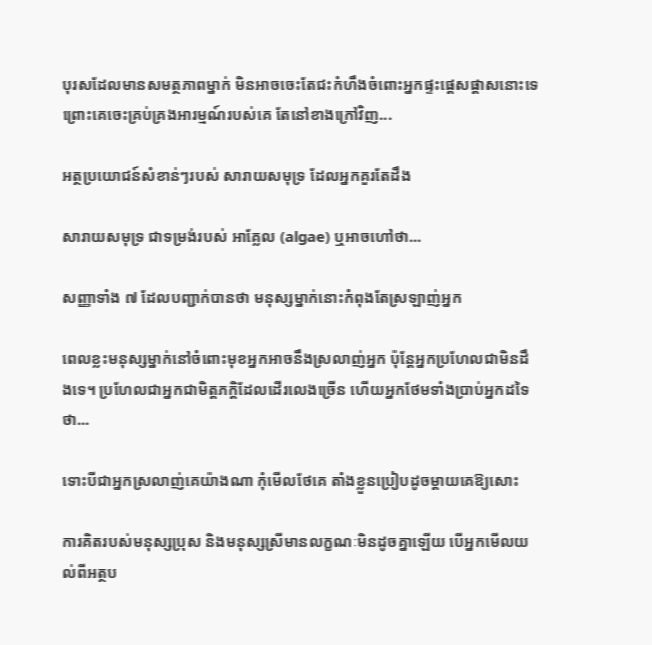បុរសដែលមានសមត្ថភាពម្នាក់ មិនអាចចេះតែជះកំហឹងចំពោះអ្នកផ្ទះផ្តេសផ្តាសនោះទេ ព្រោះគេចេះគ្រប់គ្រងអារម្មណ៍របស់គេ តែនៅខាងក្រៅវិញ...

អត្ថប្រយោជន៍សំខាន់ៗរបស់ សារាយសមុទ្រ ដែលអ្នកគួរតែដឹង

សារាយសមុទ្រ ជាទម្រង់របស់ អាគ្លែល (algae) ឬអាចហៅថា...

សញ្ញាទាំង ៧ ដែលបញ្ជាក់បានថា មនុស្សម្នាក់នោះកំពុងតែស្រឡាញ់អ្នក

ពេលខ្លះមនុស្សម្នាក់នៅចំពោះមុខអ្នកអាចនឹងស្រលាញ់អ្នក ប៉ុន្តែអ្នកប្រហែលជាមិនដឹងទេ។ ប្រហែលជាអ្នកជាមិត្ដភក្ដិដែលដើរលេងច្រើន ហើយអ្នកថែមទាំងប្រាប់អ្នកដទៃថា...

ទោះបីជាអ្នកស្រលាញ់គេយ៉ាងណា កុំមើលថែគេ តាំងខ្លួនប្រៀបដូចម្ដាយគេឱ្យសោះ

ការគិតរបស់មនុស្សប្រុស និងមនុស្សស្រីមានលក្ខណៈមិនដូចគ្នាឡើយ បើអ្នកមើលយល់ពីអត្ថប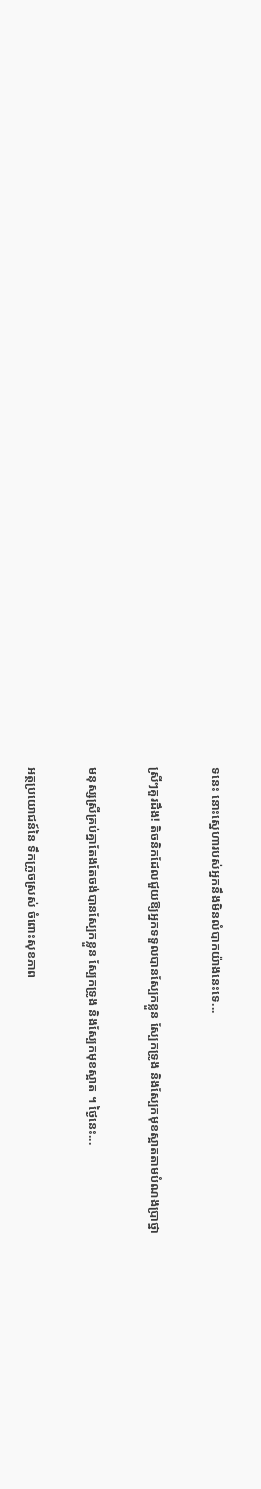ទនេះ នោះស្នេហារបស់អ្នកនឹងមិនលំបាកយ៉ាងនេះទេ...

ស្រីៗគួរដឹង! តិចនិកដែលជួយឱ្យអ្នកទទួលបានស្បែកខ្លួន ស្បែកទ្រូង និងស្បែកមុខស្អាតតាមបំណងប្រាថ្នា

មនុស្សស្រីគ្រប់គ្នាតែងតែចង់បានស្បែកខ្លួន ស្បែកទ្រូង និងស្បែកមុខស្អាត ។ ថ្ងៃនេះ...

អត្ថប្រយោជន៍នៃ ទឹកក្រូចស្រស់ ចំពោះសុខភាព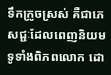ទឹកក្រូចស្រស់ គឺជាភេសជ្ជៈដែលពេញនិយមទូទាំងពិភពលោក ដោ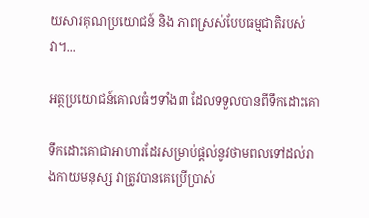យសារគុណប្រយោជន៍ និង ភាពស្រស់បែបធម្មជាតិរបស់វា។...

អត្ថប្រយោជន៍គោលធំៗទាំង៣ ដែលទទួលបានពីទឹកដោះគោ

ទឹកដោះគោជាអាហារដែរសម្រាប់ផ្តល់នូវថាមពលទៅដល់រាងកាយមនុស្ស វាត្រូវបានគេប្រើប្រាស់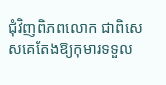ជុំវិញពិភពលោក ជាពិសេសគេតែងឱ្យកុមារទទួល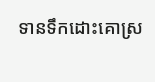ទានទឹកដោះគោស្រ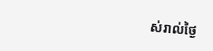ស់រាល់ថ្ងៃ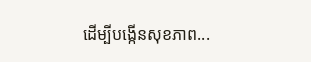ដើម្បីបង្កើនសុខភាព...